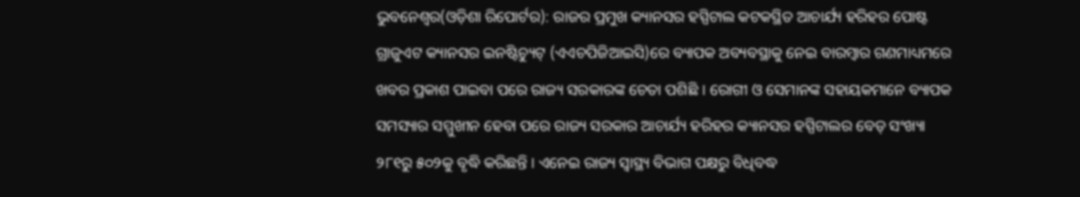ଭୁବନେଶ୍ୱର(ଓଡ଼ିଶା ରିପୋର୍ଟର): ରାଜର ପ୍ରମୁଖ କ୍ୟାନସର ହସ୍ପିଟାଲ କଟକସ୍ଥିତ ଆଚାର୍ଯ୍ୟ ହରିହର ପୋଷ୍ଟ ଗ୍ରାଜୁଏଟ କ୍ୟାନସର ଇନଷ୍ଟିଚ୍ୟୁଟ୍ (ଏଏଚପିଜିଆଇସି)ରେ ବ୍ୟାପକ ଅବ୍ୟବସ୍ଥାକୁ ନେଇ ବାରମ୍ବାର ଗଣମାଧ୍ୟମରେ ଖବର ପ୍ରକାଶ ପାଇବା ପରେ ରାଜ୍ୟ ସରକାରଙ୍କ ଚେତା ପଶିଛି । ରୋଗୀ ଓ ସେମାନଙ୍କ ସହାୟକମାନେ ବ୍ୟାପକ ସମସ୍ୟାର ସମ୍ମୁଖୀନ ହେବା ପରେ ରାଜ୍ୟ ସରକାର ଆଚାର୍ଯ୍ୟ ହରିହର କ୍ୟାନସର ହସ୍ପିଟାଲର ବେଡ୍ ସଂଖ୍ୟା ୨୮୧ରୁ ୫୦୨କୁ ବୃଦ୍ଧି କରିଛନ୍ତି । ଏନେଇ ରାଜ୍ୟ ସ୍ୱାସ୍ଥ୍ୟ ବିଭାଗ ପକ୍ଷରୁ ବିଧିବଦ୍ଧ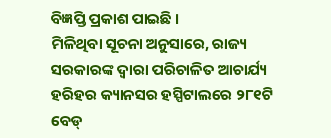ବିଜ୍ଞପ୍ତି ପ୍ରକାଶ ପାଇଛି ।
ମିଳିଥିବା ସୂଚନା ଅନୁସାରେ, ରାଜ୍ୟ ସରକାରଙ୍କ ଦ୍ୱାରା ପରିଚାଳିତ ଆଚାର୍ଯ୍ୟ ହରିହର କ୍ୟାନସର ହସ୍ପିଟାଲରେ ୨୮୧ଟି ବେଡ୍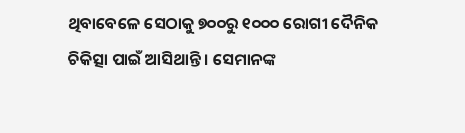ଥିବାବେଳେ ସେଠାକୁ ୭୦୦ରୁ ୧୦୦୦ ରୋଗୀ ଦୈନିକ ଚିକିତ୍ସା ପାଇଁ ଆସିଥାନ୍ତି । ସେମାନଙ୍କ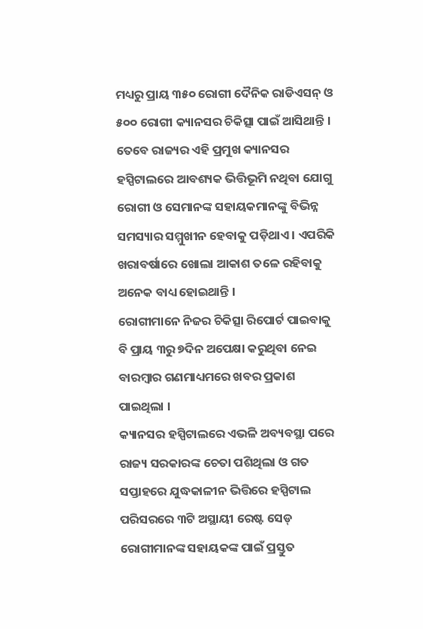ମଧ୍ୟରୁ ପ୍ରାୟ ୩୫୦ ରୋଗୀ ଦୈନିକ ରାଡିଏସନ୍ ଓ ୫୦୦ ରୋଗୀ କ୍ୟାନସର ଚିକିତ୍ସା ପାଇଁ ଆସିଥାନ୍ତି । ତେବେ ରାଜ୍ୟର ଏହି ପ୍ରମୁଖ କ୍ୟାନସର ହସ୍ପିଟାଲରେ ଆବଶ୍ୟକ ଭିତ୍ତିଭୂମି ନଥିବା ଯୋଗୁ ରୋଗୀ ଓ ସେମାନଙ୍କ ସହାୟକମାନଙ୍କୁ ବିଭିନ୍ନ ସମସ୍ୟାର ସମ୍ମୁଖୀନ ହେବାକୁ ପଡ଼ିଥାଏ । ଏପରିକି ଖରାବର୍ଷାରେ ଖୋଲା ଆକାଶ ତଳେ ରହିବାକୁ ଅନେକ ବାଧ୍ୟ ହୋଇଥାନ୍ତି ।
ରୋଗୀମାନେ ନିଜର ଚିକିତ୍ସା ରିପୋର୍ଟ ପାଇବାକୁ ବି ପ୍ରାୟ ୩ରୁ ୭ଦିନ ଅପେକ୍ଷା କରୁଥିବା ନେଇ ବାରମ୍ବାର ଗଣମାଧ୍ୟମରେ ଖବର ପ୍ରକାଶ ପାଇଥିଲା ।
କ୍ୟାନସର ହସ୍ପିଟାଲରେ ଏଭଳି ଅବ୍ୟବସ୍ଥା ପରେ ରାଜ୍ୟ ସରକାରଙ୍କ ଚେତା ପଶିଥିଲା ଓ ଗତ ସପ୍ତାହରେ ଯୁଦ୍ଧକାଳୀନ ଭିତ୍ତିରେ ହସ୍ପିଟାଲ ପରିସରରେ ୩ଟି ଅସ୍ଥାୟୀ ରେଷ୍ଟ ସେଡ୍ ରୋଗୀମାନଙ୍କ ସହାୟକଙ୍କ ପାଇଁ ପ୍ରସ୍ତୁତ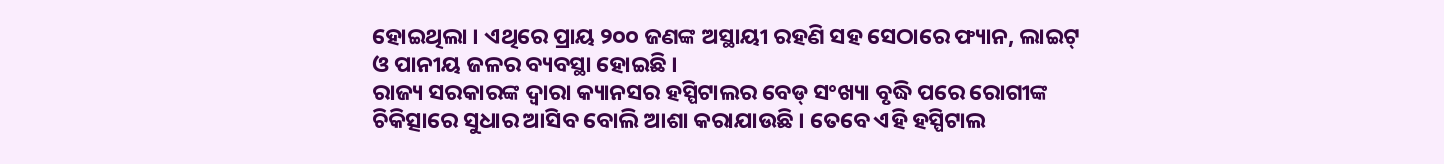ହୋଇଥିଲା । ଏଥିରେ ପ୍ରାୟ ୨୦୦ ଜଣଙ୍କ ଅସ୍ଥାୟୀ ରହଣି ସହ ସେଠାରେ ଫ୍ୟାନ, ଲାଇଟ୍ ଓ ପାନୀୟ ଜଳର ବ୍ୟବସ୍ଥା ହୋଇଛି ।
ରାଜ୍ୟ ସରକାରଙ୍କ ଦ୍ୱାରା କ୍ୟାନସର ହସ୍ପିଟାଲର ବେଡ୍ ସଂଖ୍ୟା ବୃଦ୍ଧି ପରେ ରୋଗୀଙ୍କ ଚିକିତ୍ସାରେ ସୁଧାର ଆସିବ ବୋଲି ଆଶା କରାଯାଉଛି । ତେବେ ଏହି ହସ୍ପିଟାଲ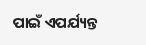ପାଇଁ ଏପର୍ଯ୍ୟନ୍ତ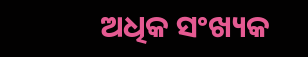ଅଧିକ ସଂଖ୍ୟକ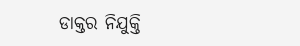ଡାକ୍ତର ନିଯୁକ୍ତି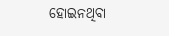ହୋଇନଥିବା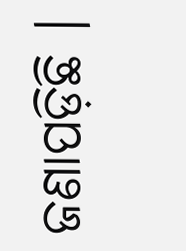ଜଣାପଡ଼ିଛି ।